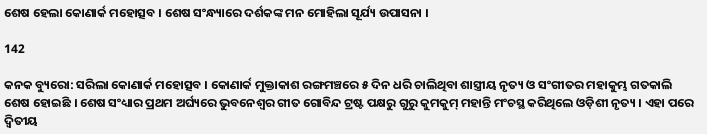ଶେଷ ହେଲା କୋଣାର୍କ ମହୋତ୍ସବ । ଶେଷ ସଂନ୍ଧ୍ୟାରେ ଦର୍ଶକଙ୍କ ମନ ମୋହିଲା ସୂର୍ଯ୍ୟ ଉପାସନା ।

142

କନକ ବ୍ୟୁରୋ: ସରିଲା କୋଣାର୍କ ମହୋତ୍ସବ । କୋଣାର୍କ ମୁକ୍ତାକାଶ ରଙ୍ଗମଞ୍ଚରେ ୫ ଦିନ ଧରି ଚାଲିଥିବା ଶାସ୍ତ୍ରୀୟ ନୃତ୍ୟ ଓ ସଂଗୀତର ମହାକୁମ୍ଭ ଗତକାଲି ଶେଷ ହୋଇଛି । ଶେଷ ସଂଧ୍ୟାର ପ୍ରଥମ ଅର୍ଘ୍ୟରେ ଭୁବନେଶ୍ୱର ଗୀତ ଗୋବିନ୍ଦ ଟ୍ରଷ୍ଟ ପକ୍ଷରୁ ଗୁରୁ କୁମକୁମ୍ ମହାନ୍ତି ମଂଚସ୍ଥ କରିଥିଲେ ଓଡ଼ିଶୀ ନୃତ୍ୟ । ଏହା ପରେ ଦ୍ୱିତୀୟ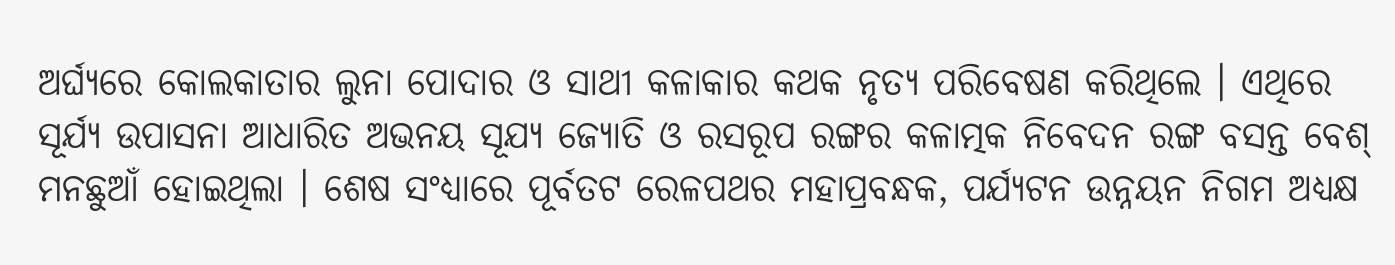ଅର୍ଘ୍ୟରେ କୋଲକାତାର ଲୁନା ପୋଦାର ଓ ସାଥୀ କଳାକାର କଥକ ନୃତ୍ୟ ପରିବେଷଣ କରିଥିଲେ । ଏଥିରେ ସୂର୍ଯ୍ୟ ଉପାସନା ଆଧାରିତ ଅଭନୟ ସୂଯ୍ୟ ଜ୍ୟୋତି ଓ ରସରୂପ ରଙ୍ଗର କଳାତ୍ମକ ନିବେଦନ ରଙ୍ଗ ବସନ୍ତ ବେଶ୍ ମନଛୁଆଁ ହୋଇଥିଲା । ଶେଷ ସଂଧ୍ୟାରେ ପୂର୍ବତଟ ରେଳପଥର ମହାପ୍ରବନ୍ଧକ, ପର୍ଯ୍ୟଟନ ଉନ୍ନୟନ ନିଗମ ଅଧ୍ୟକ୍ଷ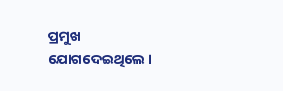ପ୍ରମୁଖ ଯୋଗଦେଇଥିଲେ ।